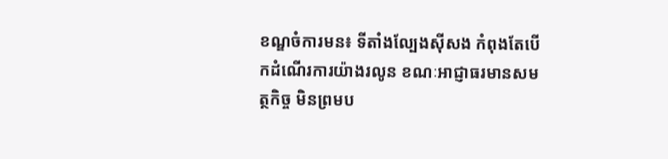ខណ្ឌចំការមន៖ ទីតាំងល្បែងស៊ីសង កំពុងតែបើកដំណើរការយ៉ាងរលូន ខណៈអាជ្ញាធរមានសមត្ថកិច្ច មិនព្រមប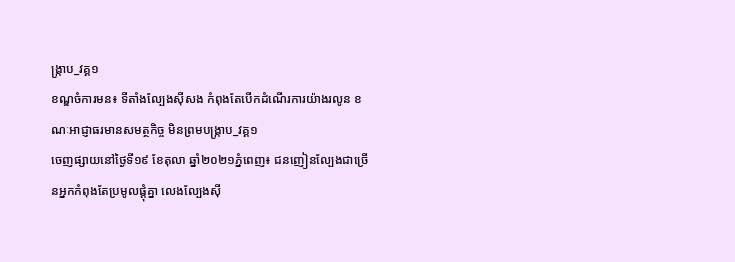ង្រ្កាប_វគ្គ១
ខណ្ឌចំការមន៖ ទីតាំងល្បែងស៊ីសង កំពុងតែបើកដំណើរការយ៉ាងរលូន ខណៈអាជ្ញាធរមានសមត្ថកិច្ច មិនព្រមបង្រ្កាប_វគ្គ១
ចេញផ្សាយនៅថ្ងៃទី១៩ ខែតុលា ឆ្នាំ២០២១ភ្នំពេញ៖ ជនញៀនល្បែងជាច្រើនអ្នកកំពុងតែប្រមូលផ្ដុំគ្នា លេងល្បែងស៊ី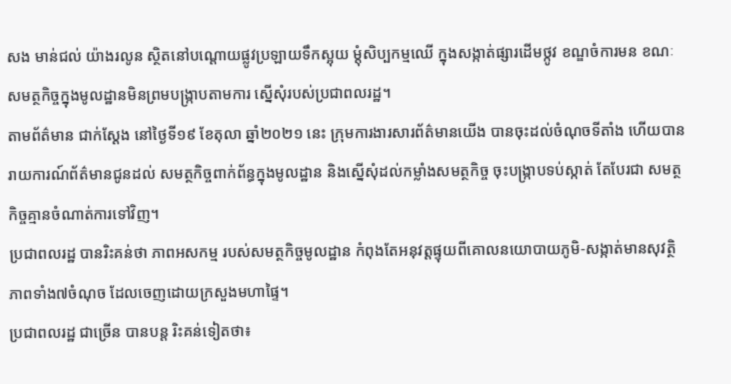សង មាន់ជល់ យ៉ាងរលូន ស្ថិតនៅបណ្តោយផ្លូវប្រឡាយទឹកស្អុយ ម្ដុំសិប្បកម្មឈើ ក្នុងសង្កាត់ផ្សារដើមថ្កូវ ខណ្ឌចំការមន ខណៈសមត្ថកិច្ចក្នុងមូលដ្ឋានមិនព្រមបង្ក្រាបតាមការ ស្នើសុំរបស់ប្រជាពលរដ្ឋ។
តាមព័ត៌មាន ជាក់ស្ដែង នៅថ្ងៃទី១៩ ខែតុលា ឆ្នាំ២០២១ នេះ ក្រុមការងារសារព័ត៌មានយើង បានចុះដល់ចំណុចទីតាំង ហើយបានរាយការណ៍ព័ត៌មានជូនដល់ សមត្ថកិច្ចពាក់ព័ន្ធក្នុងមូលដ្ឋាន និងស្នើសុំដល់កម្លាំងសមត្ថកិច្ច ចុះបង្ក្រាបទប់ស្កាត់ តែបែរជា សមត្ថកិច្ចគ្មានចំណាត់ការទៅវិញ។
ប្រជាពលរដ្ឋ បានរិះគន់ថា ភាពអសកម្ម របស់សមត្ថកិច្ចមូលដ្ឋាន កំពុងតែអនុវត្តផ្ទុយពីគោលនយោបាយភូមិ-សង្កាត់មានសុវត្ថិភាពទាំង៧ចំណុច ដែលចេញដោយក្រសួងមហាផ្ទៃ។
ប្រជាពលរដ្ឋ ជាច្រើន បានបន្ត រិះគន់ទៀតថា៖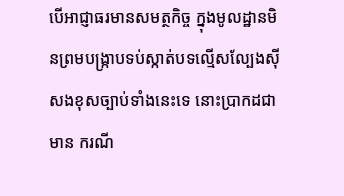បើអាជ្ញាធរមានសមត្ថកិច្ច ក្នុងមូលដ្ឋានមិនព្រមបង្ក្រាបទប់ស្កាត់បទល្មើសល្បែងស៊ីសងខុសច្បាប់ទាំងនេះទេ នោះប្រាកដជាមាន ករណី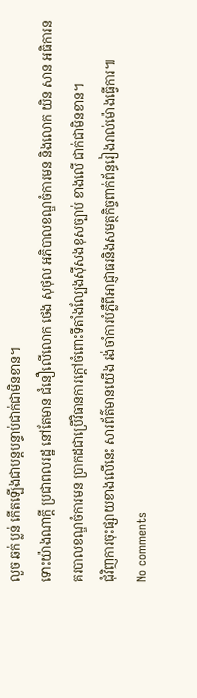លួច ឆក់ ប្លន់ កើតឡើងជាបន្តបន្ទាប់ជាក់ជាមិនខាន។
ទោះយ៉ាងណាក្តី ប្រជាពលរដ្ឋ នៅតែមាន ជំនឿលើលោក ថេង សុថុល អភិបាលខណ្ឌចំការមន និងលោក យិន សាន អធិការនគរបាលខណ្ឌចំការមន ប្រាកដជាប្រើវិធានការក្តៅចំពោះទីតាំងល្បែងស៊ីសងខុសច្បាប់ ខាងលើ ជាក់ជាមិនខាន។
ជុំវិញការចុះផ្សាយខាងលើនេះ សារព័ត៌មានយើង រង់ចាំការបំភ្លឺពីអាជ្ញាធរនិងសមត្ថកិច្ចពាក់ព័ន្ធរៀងរាល់ម៉ោងធ្វើការ៕
No comments